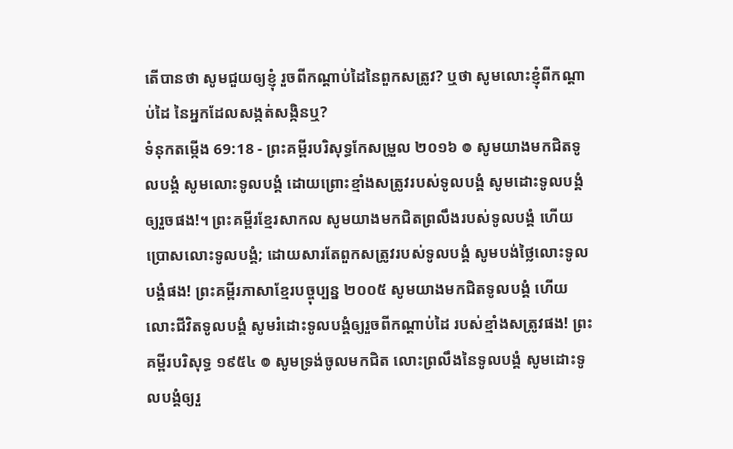តើបានថា សូមជួយឲ្យខ្ញុំ រួចពីកណ្ដាប់ដៃនៃពួកសត្រូវ? ឬថា សូមលោះខ្ញុំពីកណ្ដាប់ដៃ នៃអ្នកដែលសង្កត់សង្កិនឬ?
ទំនុកតម្កើង 69:18 - ព្រះគម្ពីរបរិសុទ្ធកែសម្រួល ២០១៦ ៙ សូមយាងមកជិតទូលបង្គំ សូមលោះទូលបង្គំ ដោយព្រោះខ្មាំងសត្រូវរបស់ទូលបង្គំ សូមដោះទូលបង្គំឲ្យរួចផង!។ ព្រះគម្ពីរខ្មែរសាកល សូមយាងមកជិតព្រលឹងរបស់ទូលបង្គំ ហើយប្រោសលោះទូលបង្គំ; ដោយសារតែពួកសត្រូវរបស់ទូលបង្គំ សូមបង់ថ្លៃលោះទូលបង្គំផង! ព្រះគម្ពីរភាសាខ្មែរបច្ចុប្បន្ន ២០០៥ សូមយាងមកជិតទូលបង្គំ ហើយលោះជីវិតទូលបង្គំ សូមរំដោះទូលបង្គំឲ្យរួចពីកណ្ដាប់ដៃ របស់ខ្មាំងសត្រូវផង! ព្រះគម្ពីរបរិសុទ្ធ ១៩៥៤ ៙ សូមទ្រង់ចូលមកជិត លោះព្រលឹងនៃទូលបង្គំ សូមដោះទូលបង្គំឲ្យរួ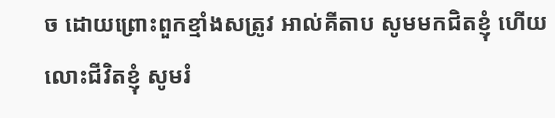ច ដោយព្រោះពួកខ្មាំងសត្រូវ អាល់គីតាប សូមមកជិតខ្ញុំ ហើយលោះជីវិតខ្ញុំ សូមរំ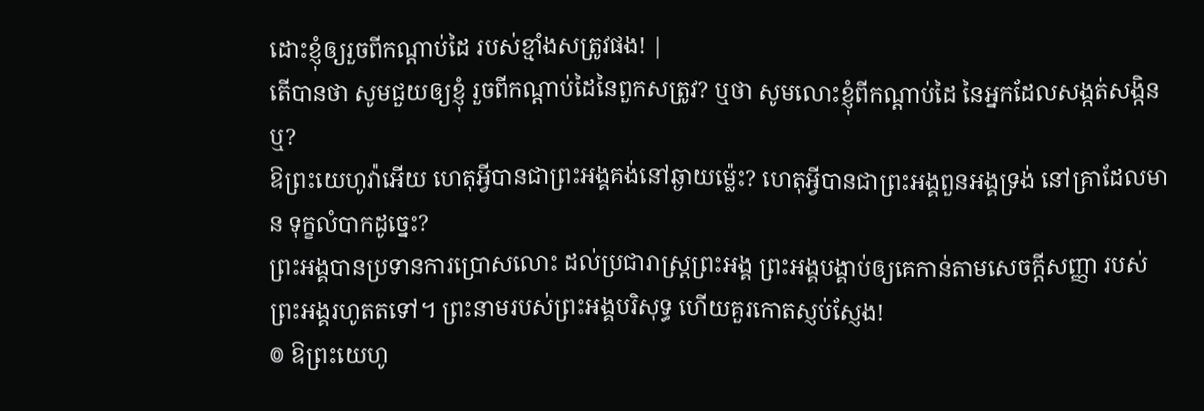ដោះខ្ញុំឲ្យរួចពីកណ្ដាប់ដៃ របស់ខ្មាំងសត្រូវផង! |
តើបានថា សូមជួយឲ្យខ្ញុំ រួចពីកណ្ដាប់ដៃនៃពួកសត្រូវ? ឬថា សូមលោះខ្ញុំពីកណ្ដាប់ដៃ នៃអ្នកដែលសង្កត់សង្កិនឬ?
ឱព្រះយេហូវ៉ាអើយ ហេតុអ្វីបានជាព្រះអង្គគង់នៅឆ្ងាយម៉្លេះ? ហេតុអ្វីបានជាព្រះអង្គពួនអង្គទ្រង់ នៅគ្រាដែលមាន ទុក្ខលំបាកដូច្នេះ?
ព្រះអង្គបានប្រទានការប្រោសលោះ ដល់ប្រជារាស្ត្រព្រះអង្គ ព្រះអង្គបង្គាប់ឲ្យគេកាន់តាមសេចក្ដីសញ្ញា របស់ព្រះអង្គរហូតតទៅ។ ព្រះនាមរបស់ព្រះអង្គបរិសុទ្ធ ហើយគួរកោតស្ញប់ស្ញែង!
៙ ឱព្រះយេហូ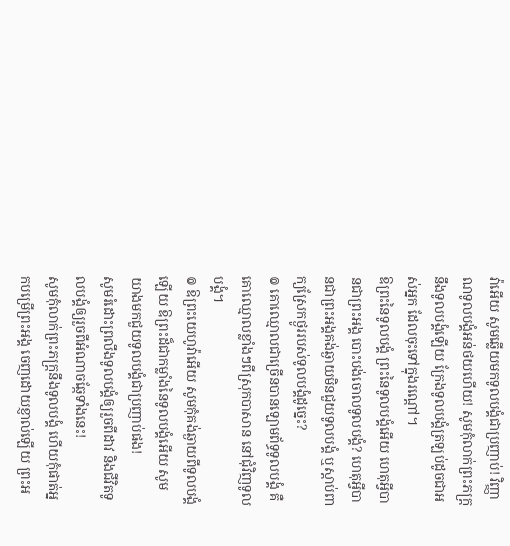វ៉ាអើយ សូមឆ្លើយមកទូលបង្គំជាប្រញាប់! វិញ្ញាណទូលបង្គំអន់ថយហើយ! សូមកុំលាក់ព្រះភក្ត្រនឹងទូលបង្គំឡើយ ក្រែងទូលបង្គំត្រឡប់ដូចជាអស់អ្នក ដែលចុះទៅក្នុងរណ្តៅ។
ឱព្រះនៃទូលបង្គំ ព្រះនៃទូលបង្គំអើយ ហេតុអ្វីបានជាព្រះអង្គ បោះបង់ចោលទូលបង្គំ? ហេតុអ្វីបានជាព្រះអង្គគង់ឆ្ងាយមិនជួយទូលបង្គំ ឬស្តាប់ពាក្យស្រែកថ្ងូររបស់ទូលបង្គំដូច្នេះ?
៙ គោឈ្មោលជាច្រើនបានឡោមព័ទ្ធទូលបង្គំ គឺគោឈ្មោលខ្លាំងៗពីស្រុកបាសាន នៅជុំវិញទូលបង្គំ។
៙ ឱព្រះយេហូវ៉ាអើយ សូមកុំគង់ឆ្ងាយពីទូលបង្គំឡើយ ឱព្រះដ៏ជាកម្លាំងនៃទូលបង្គំអើយ សូមយាងមកជួយទូលបង្គំជាប្រញាប់ផង!
សូមរំដោះព្រលឹងទូលបង្គំឲ្យរួចពីដាវ និងជីវិតទូលបង្គំឲ្យរួចពីអំណាចឆ្កែទាំងនេះ!
សូមកុំលាក់ព្រះភក្ត្រនឹងទូលបង្គំ ហើយកុំផាត់អ្នកបម្រើព្រះអង្គ ចេញដោយខ្ញាល់ឡើយ ព្រះអ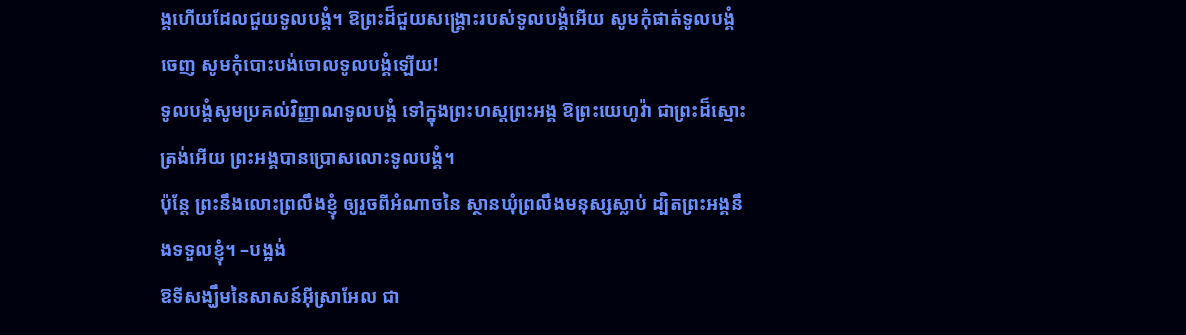ង្គហើយដែលជួយទូលបង្គំ។ ឱព្រះដ៏ជួយសង្គ្រោះរបស់ទូលបង្គំអើយ សូមកុំផាត់ទូលបង្គំចេញ សូមកុំបោះបង់ចោលទូលបង្គំឡើយ!
ទូលបង្គំសូមប្រគល់វិញ្ញាណទូលបង្គំ ទៅក្នុងព្រះហស្តព្រះអង្គ ឱព្រះយេហូវ៉ា ជាព្រះដ៏ស្មោះត្រង់អើយ ព្រះអង្គបានប្រោសលោះទូលបង្គំ។
ប៉ុន្តែ ព្រះនឹងលោះព្រលឹងខ្ញុំ ឲ្យរួចពីអំណាចនៃ ស្ថានឃុំព្រលឹងមនុស្សស្លាប់ ដ្បិតព្រះអង្គនឹងទទួលខ្ញុំ។ –បង្អង់
ឱទីសង្ឃឹមនៃសាសន៍អ៊ីស្រាអែល ជា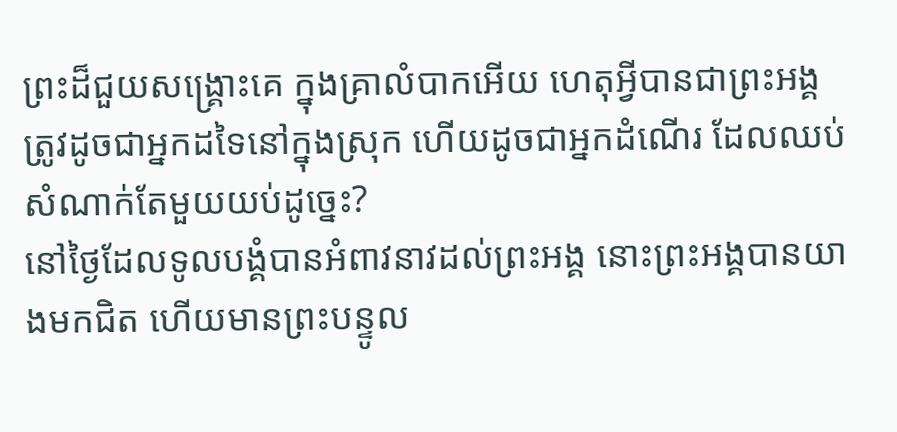ព្រះដ៏ជួយសង្គ្រោះគេ ក្នុងគ្រាលំបាកអើយ ហេតុអ្វីបានជាព្រះអង្គត្រូវដូចជាអ្នកដទៃនៅក្នុងស្រុក ហើយដូចជាអ្នកដំណើរ ដែលឈប់សំណាក់តែមួយយប់ដូច្នេះ?
នៅថ្ងៃដែលទូលបង្គំបានអំពាវនាវដល់ព្រះអង្គ នោះព្រះអង្គបានយាងមកជិត ហើយមានព្រះបន្ទូល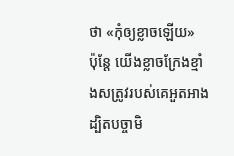ថា «កុំឲ្យខ្លាចឡើយ»
ប៉ុន្ដែ យើងខ្លាចក្រែងខ្មាំងសត្រូវរបស់គេអួតអាង ដ្បិតបច្ចាមិ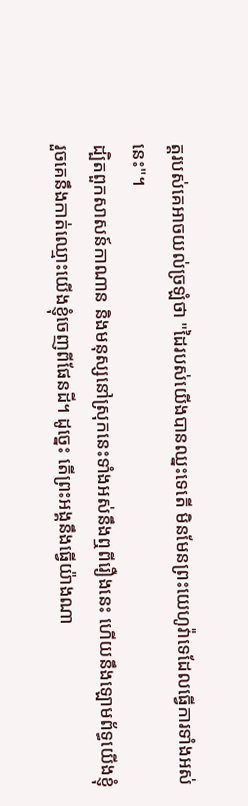ត្តរបស់គេអាចយល់ច្រឡំថា "ដៃរបស់យើងបានឈ្នះទេតើ មិនមែនព្រះយេហូវ៉ាទេដែលធ្វើការទាំងអស់នេះ"។
ដ្បិតពួកសាសន៍កាណាន និងមនុស្សនៅស្រុកនេះទាំងអស់នឹងឮពីរឿងនេះ ហើយនឹងឡោមព័ទ្ធយើងខ្ញុំ រួចគេនឹងកាត់ឈ្មោះយើងខ្ញុំចេញពីផែនដី។ ដូច្នេះ តើព្រះអង្គនឹងធ្វើយ៉ាងណា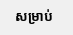សម្រាប់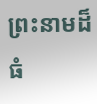ព្រះនាមដ៏ធំ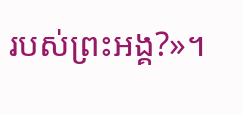របស់ព្រះអង្គ?»។